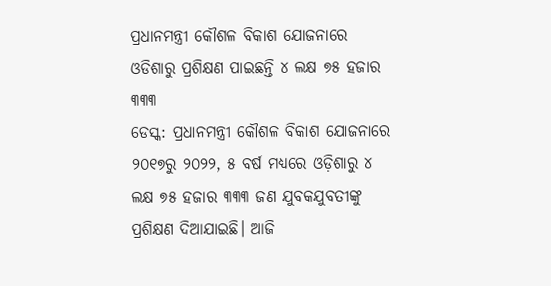ପ୍ରଧାନମନ୍ତ୍ରୀ କୌଶଳ ବିକାଶ ଯୋଜନାରେ ଓଡିଶାରୁ ପ୍ରଶିକ୍ଷଣ ପାଇଛନ୍ତି ୪ ଲକ୍ଷ ୭୫ ହଜାର ୩୩୩
ଡେସ୍କ: ପ୍ରଧାନମନ୍ତ୍ରୀ କୌଶଳ ବିକାଶ ଯୋଜନାରେ ୨୦୧୭ରୁ ୨୦୨୨, ୫ ବର୍ଷ ମଧ୍ୟରେ ଓଡ଼ିଶାରୁ ୪ ଲକ୍ଷ ୭୫ ହଜାର ୩୩୩ ଜଣ ଯୁବକଯୁବତୀଙ୍କୁ ପ୍ରଶିକ୍ଷଣ ଦିଆଯାଇଛି। ଆଜି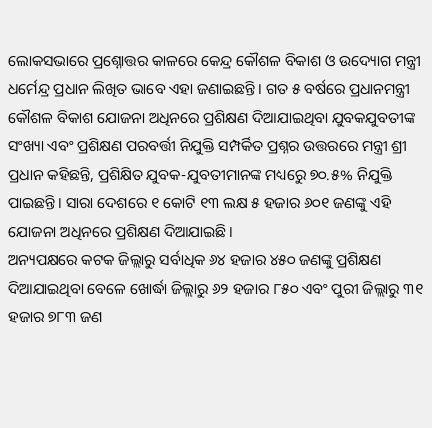ଲୋକସଭାରେ ପ୍ରଶ୍ନୋତ୍ତର କାଳରେ କେନ୍ଦ୍ର କୌଶଳ ବିକାଶ ଓ ଉଦ୍ୟୋଗ ମନ୍ତ୍ରୀ ଧର୍ମେନ୍ଦ୍ର ପ୍ରଧାନ ଲିଖିତ ଭାବେ ଏହା ଜଣାଇଛନ୍ତି। ଗତ ୫ ବର୍ଷରେ ପ୍ରଧାନମନ୍ତ୍ରୀ କୌଶଳ ବିକାଶ ଯୋଜନା ଅଧିନରେ ପ୍ରଶିକ୍ଷଣ ଦିଆଯାଇଥିବା ଯୁବକଯୁବତୀଙ୍କ ସଂଖ୍ୟା ଏବଂ ପ୍ରଶିକ୍ଷଣ ପରବର୍ତ୍ତୀ ନିଯୁକ୍ତି ସମ୍ପର୍କିତ ପ୍ରଶ୍ନର ଉତ୍ତରରେ ମନ୍ତ୍ରୀ ଶ୍ରୀ ପ୍ରଧାନ କହିଛନ୍ତି, ପ୍ରଶିକ୍ଷିତ ଯୁବକ-ଯୁବତୀମାନଙ୍କ ମଧ୍ୟରେୁ ୭୦.୫% ନିଯୁକ୍ତି ପାଇଛନ୍ତି। ସାରା ଦେଶରେ ୧ କୋଟି ୧୩ ଲକ୍ଷ ୫ ହଜାର ୬୦୧ ଜଣଙ୍କୁ ଏହି ଯୋଜନା ଅଧିନରେ ପ୍ରଶିକ୍ଷଣ ଦିଆଯାଇଛି।
ଅନ୍ୟପକ୍ଷରେ କଟକ ଜିଲ୍ଲାରୁ ସର୍ବାଧିକ ୬୪ ହଜାର ୪୫୦ ଜଣଙ୍କୁ ପ୍ରଶିକ୍ଷଣ ଦିଆଯାଇଥିବା ବେଳେ ଖୋର୍ଦ୍ଧା ଜିଲ୍ଲାରୁ ୬୨ ହଜାର ୮୫୦ ଏବଂ ପୁରୀ ଜିଲ୍ଲାରୁ ୩୧ ହଜାର ୭୮୩ ଜଣ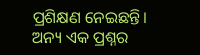ପ୍ରଶିକ୍ଷଣ ନେଇଛନ୍ତି। ଅନ୍ୟ ଏକ ପ୍ରଶ୍ନର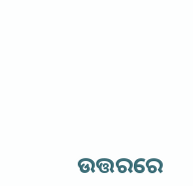ଉତ୍ତରରେ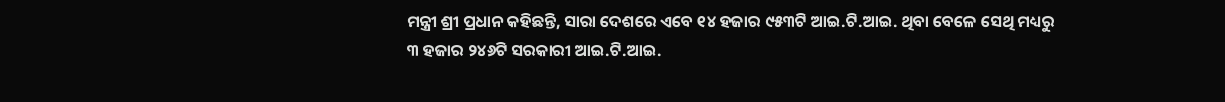ମନ୍ତ୍ରୀ ଶ୍ରୀ ପ୍ରଧାନ କହିଛନ୍ତି, ସାରା ଦେଶରେ ଏବେ ୧୪ ହଜାର ୯୫୩ଟି ଆଇ.ଟି.ଆଇ. ଥିବା ବେଳେ ସେଥି ମଧ୍ୟରୁ ୩ ହଜାର ୨୪୬ଟି ସରକାରୀ ଆଇ.ଟି.ଆଇ.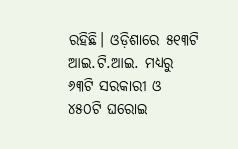ରହିଛି। ଓଡ଼ିଶାରେ ୫୧୩ଟି ଆଇ.ଟି.ଆଇ. ମଧ୍ୟରୁ ୬୩ଟି ସରକାରୀ ଓ ୪୫୦ଟି ଘରୋଇ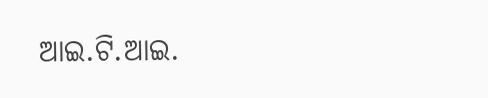ଆଇ.ଟି.ଆଇ.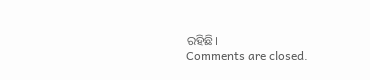ରହିଛି।
Comments are closed.